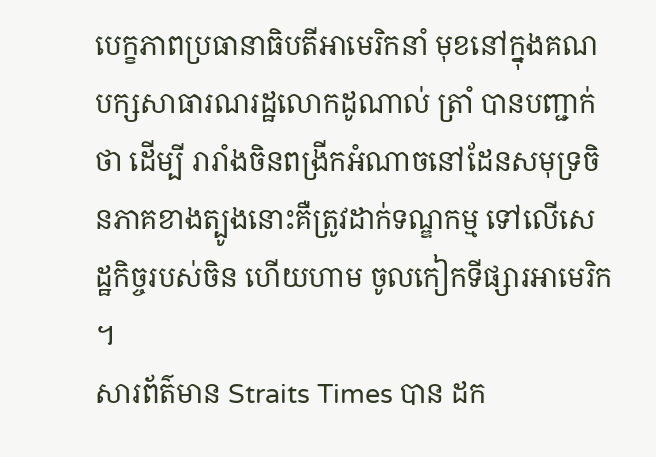បេក្ខភាពប្រធានាធិបតីអាមេរិកនាំ មុខនៅក្នុងគណបក្សសាធារណរដ្ឋលោកដូណាល់ ត្រាំ បានបញ្ជាក់ថា ដើម្បី រារាំងចិនពង្រីកអំណាចនៅដែនសមុទ្រចិនភាគខាងត្បូងនោះគឺត្រូវដាក់ទណ្ឌកម្ម ទៅលើសេដ្ឋកិច្ចរបស់ចិន ហើយហាម ចូលកៀកទីផ្សារអាមេរិក ។
សារព័ត៌មាន Straits Times បាន ដក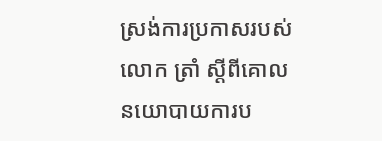ស្រង់ការប្រកាសរបស់លោក ត្រាំ ស្ដីពីគោលនយោបាយការប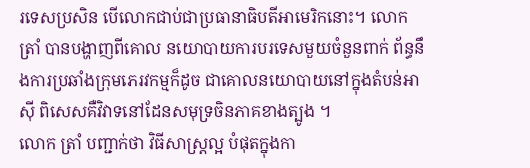រទេសប្រសិន បើលោកជាប់ជាប្រធានាធិបតីអាមេរិកនោះ។ លោក ត្រាំ បានបង្ហាញពីគោល នយោបាយការបរទេសមួយចំនួនពាក់ ព័ន្ធនឹងការប្រឆាំងក្រុមភេរវកម្មក៏ដូច ជាគោលនយោបាយនៅក្នុងតំបន់អាស៊ី ពិសេសគឺវិវាទនៅដែនសមុទ្រចិនភាគខាងត្បូង ។
លោក ត្រាំ បញ្ជាក់ថា វិធីសាស្ដ្រល្អ បំផុតក្នុងកា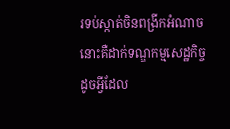រទប់ស្កាត់ចិនពង្រីកអំណាចនោះគឺដាក់ទណ្ឌកម្មសេដ្ឋកិច្ច ដូចអ្វីដែល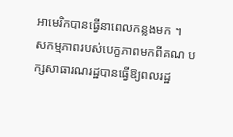អាមេរិកបានធ្វើនាពេលកន្លងមក ។
សកម្មភាពរបស់បេក្ខភាពមកពីគណ បក្សសាធារណរដ្ឋបានធ្វើឱ្យពលរដ្ឋ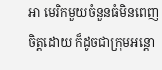អា មេរិកមួយចំនួនធំមិនពេញចិត្ដដោយ ក៏ដូចជាក្រុមអន្ដោ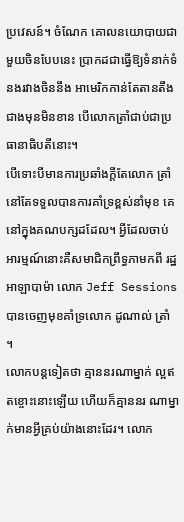ប្រវេសន៍។ ចំណែក គោលនយោបាយជាមួយចិនបែបនេះ ប្រាកដជាធ្វើឱ្យទំនាក់ទំនងរវាងចិននឹង អាមេរិកកាន់តែតានតឹងជាងមុនមិនខាន បើលោកត្រាំជាប់ជាប្រធានាធិបតីនោះ។
បើទោះបីមានការប្រឆាំងក្ដីតែលោក ត្រាំ នៅតែទទួលបានការគាំទ្រខ្ពស់នាំមុខ គេនៅក្នុងគណបក្សដដែល។ អ្វីដែលចាប់ អារម្មណ៍នោះគឺសមាជិកព្រឹទ្ធភាមកពី រដ្ឋអាឡាបាម៉ា លោក Jeff Sessions បានចេញមុខគាំទ្រលោក ដូណាល់ ត្រាំ ។
លោកបន្ដទៀតថា គ្មាននរណាម្នាក់ ល្អឥតខ្ចោះនោះឡើយ ហើយក៏គ្មាននរ ណាម្នាក់មានអ្វីគ្រប់យ៉ាងនោះដែរ។ លោក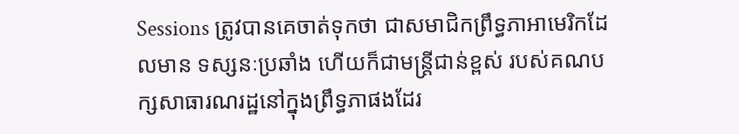Sessions ត្រូវបានគេចាត់ទុកថា ជាសមាជិកព្រឹទ្ធភាអាមេរិកដែលមាន ទស្សនៈប្រឆាំង ហើយក៏ជាមន្ដ្រីជាន់ខ្ពស់ របស់គណបក្សសាធារណរដ្ឋនៅក្នុងព្រឹទ្ធភាផងដែរ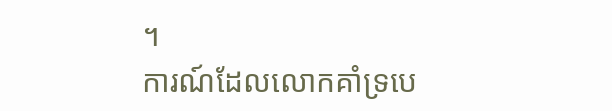។
ការណ៍ដែលលោកគាំទ្របេ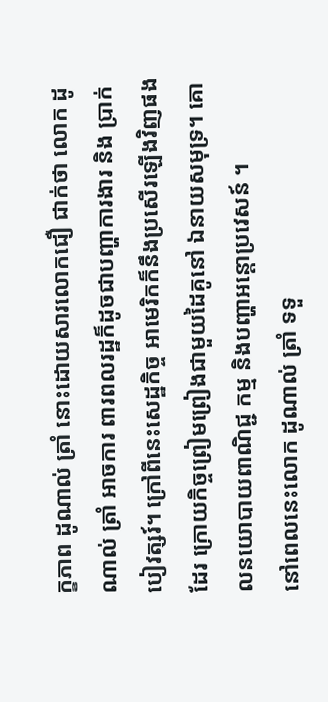ក្ខភាព ដូណាល់ ត្រាំ នោះដោយសារលោកជឿ ជាក់ថា លោក ដូណាល់ ត្រាំ អាចការ ពារពលរដ្ឋក៏ដូចជាបញ្ហាការងារ និង ប្រាក់បៀវត្សរ៍។ ក្រៅពីនេះសេដ្ឋកិច្ច អាមេរិកក៏នឹងប្រសើរឡើងវិញផងដែរ ក្រោយកិច្ចព្រៀមព្រៀងជាមួយដៃគូនៅ ឯនាយសមុទ្រ។ គោលនយោបាយពាណិជ្ជ កម្ម និងបញ្ហាអន្ដោប្រវេសន៍ ។
នៅពេលនេះលោក ដូណាល់ ត្រាំ ទទួ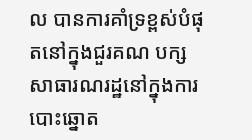ល បានការគាំទ្រខ្ពស់បំផុតនៅក្នុងជួរគណ បក្សសាធារណរដ្ឋនៅក្នុងការបោះឆ្នោត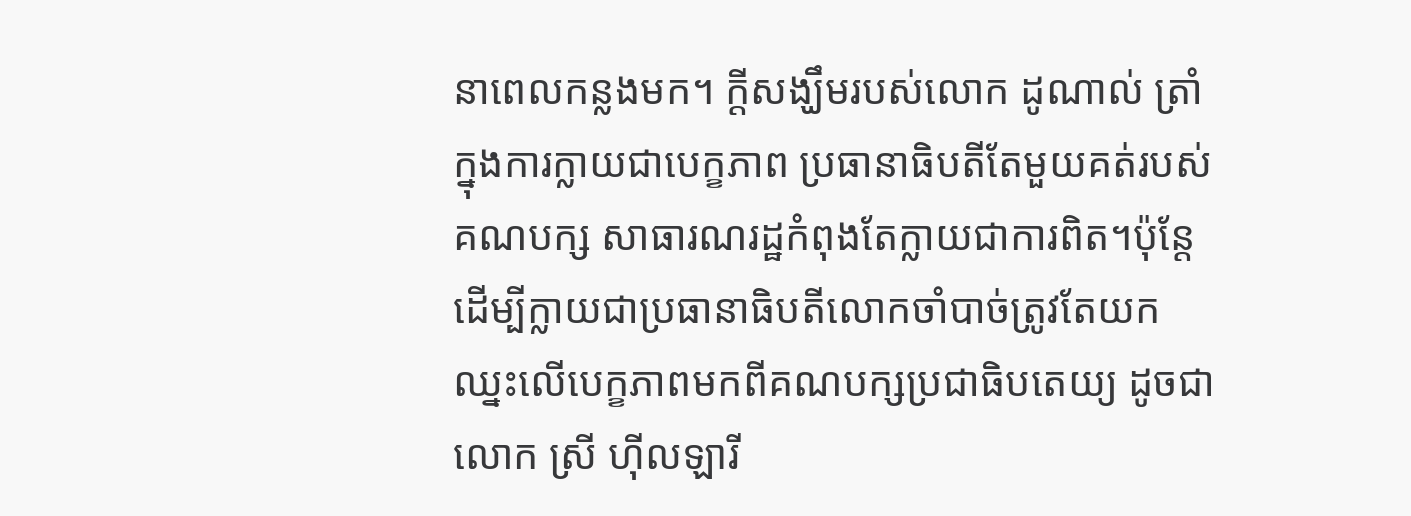នាពេលកន្លងមក។ ក្ដីសង្ឃឹមរបស់លោក ដូណាល់ ត្រាំ ក្នុងការក្លាយជាបេក្ខភាព ប្រធានាធិបតីតែមួយគត់របស់គណបក្ស សាធារណរដ្ឋកំពុងតែក្លាយជាការពិត។ប៉ុន្ដែដើម្បីក្លាយជាប្រធានាធិបតីលោកចាំបាច់ត្រូវតែយកឈ្នះលើបេក្ខភាពមកពីគណបក្សប្រជាធិបតេយ្យ ដូចជាលោក ស្រី ហ៊ីលឡារី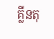គ្លីនតុ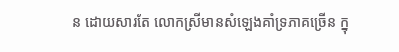ន ដោយសារតែ លោកស្រីមានសំឡេងគាំទ្រភាគច្រើន ក្នុ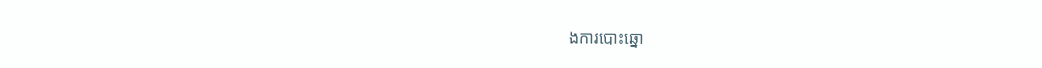ងការបោះឆ្នោ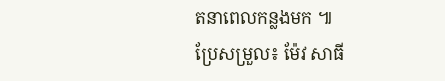តនាពេលកន្លងមក ៕
ប្រែសម្រួល៖ ម៉ែវ សាធី